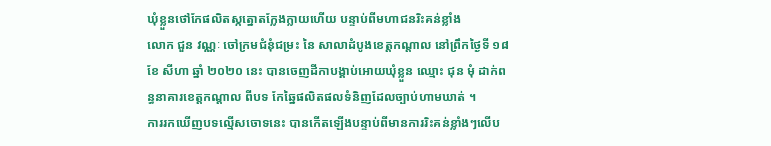ឃុំខ្លួនថៅកែផលិតស្កត្នោតក្លែងក្លាយហេីយ បន្ទាប់ពីមហាជនរិះគន់ខ្លាំង
លោក ជួន វណ្ណៈ ចៅក្រមជំនុំជម្រះ នៃ សាលាដំបូងខេត្តកណ្តាល នៅព្រឹកថ្ងៃទី ១៨ ខែ សីហា ឆ្នាំ ២០២០ នេះ បានចេញដីកាបង្គាប់អោយឃុំខ្លួន ឈ្មោះ ជុន មុំ ដាក់ពន្ធនាគារខេត្តកណ្ដាល ពីបទ កែឆ្នៃផលិតផលទំនិញដែលច្បាប់ហាមឃាត់ ។
ការរកឃើញបទល្មើសចោទនេះ បានកេីតឡេីងបន្ទាប់ពីមានការរិះគន់ខ្លាំងៗលេីប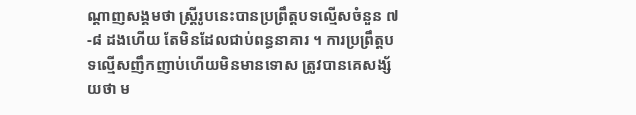ណ្ដាញសង្គមថា ស្ត្រីរូបនេះបានប្រព្រឹត្តបទល្មើសចំនួន ៧-៨ ដងហេីយ តែមិនដែលជាប់ពន្ធនាគារ ។ ការប្រព្រឹត្តបទល្មើសញឹកញាប់ហេីយមិនមានទោស ត្រូវបានគេសង្ស័យថា ម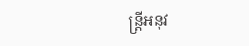ន្ត្រីអនុវ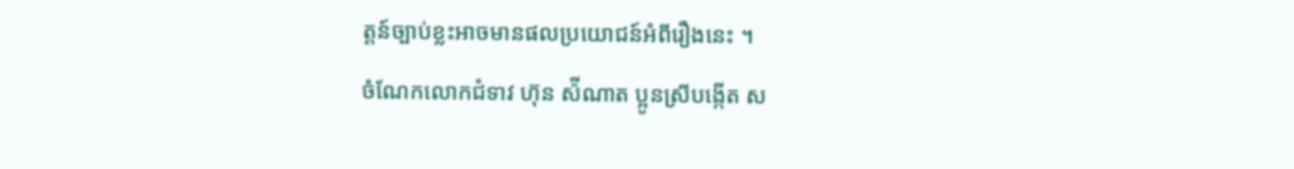ត្តន៍ច្បាប់ខ្លះអាចមានផលប្រយោជន៍អំពីរឿងនេះ ។
ចំណែកលោកជំទាវ ហ៊ុន ស៉ីណាត ប្អូនស្រីបង្កេីត ស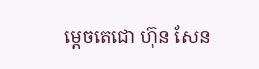ម្ដេចតេជោ ហ៊ុន សែន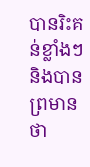បានរិះគន់ខ្លាំងៗ និងបានព្រមានថា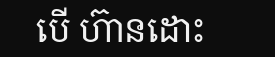បេី ហ៊ានដោះ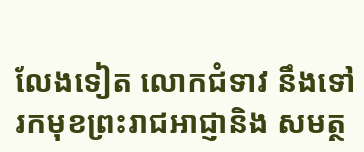លែងទៀត លោកជំទាវ នឹងទៅរកមុខព្រះរាជអាជ្ញានិង សមត្ថ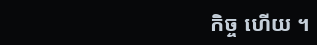កិច្ច ហេីយ ។